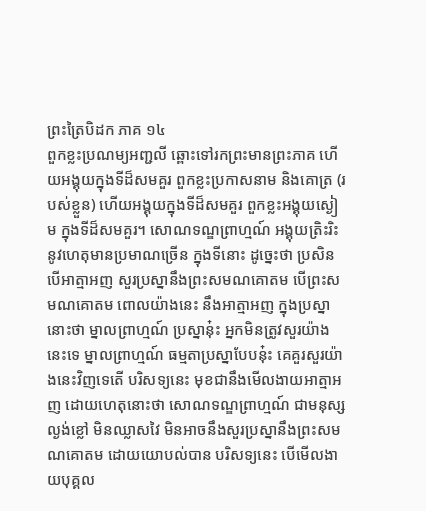ព្រះត្រៃបិដក ភាគ ១៤
ពួកខ្លះប្រណម្យអញ្ជលី ឆ្ពោះទៅរកព្រះមានព្រះភាគ ហើយអង្គុយក្នុងទីដ៏សមគួរ ពួកខ្លះប្រកាសនាម និងគោត្រ (របស់ខ្លួន) ហើយអង្គុយក្នុងទីដ៏សមគួរ ពួកខ្លះអង្គុយស្ងៀម ក្នុងទីដ៏សមគួរ។ សោណទណ្ឌព្រាហ្មណ៍ អង្គុយត្រិះរិះនូវហេតុមានប្រមាណច្រើន ក្នុងទីនោះ ដូច្នេះថា ប្រសិនបើអាត្មាអញ សួរប្រស្នានឹងព្រះសមណគោតម បើព្រះសមណគោតម ពោលយ៉ាងនេះ នឹងអាត្មាអញ ក្នុងប្រស្នានោះថា ម្នាលព្រាហ្មណ៍ ប្រស្នានុ៎ះ អ្នកមិនត្រូវសួរយ៉ាងនេះទេ ម្នាលព្រាហ្មណ៍ ធម្មតាប្រស្នាបែបនុ៎ះ គេគួរសួរយ៉ាងនេះវិញទេតើ បរិសទ្យនេះ មុខជានឹងមើលងាយអាត្មាអញ ដោយហេតុនោះថា សោណទណ្ឌព្រាហ្មណ៍ ជាមនុស្សល្ងង់ខ្លៅ មិនឈ្លាសវៃ មិនអាចនឹងសួរប្រស្នានឹងព្រះសមណគោតម ដោយយោបល់បាន បរិសទ្យនេះ បើមើលងាយបុគ្គល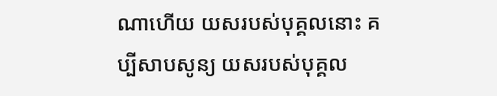ណាហើយ យសរបស់បុគ្គលនោះ គប្បីសាបសូន្យ យសរបស់បុគ្គល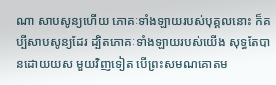ណា សាបសូន្យហើយ ភោគៈទាំងឡាយរបស់បុគ្គលនោះ ក៏គប្បីសាបសូន្យដែរ ដ្បិតភោគៈទាំងឡាយរបស់យើង សុទ្ធតែបានដោយយស មួយវិញទៀត បើព្រះសមណគោតម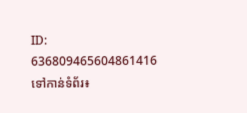ID: 636809465604861416
ទៅកាន់ទំព័រ៖